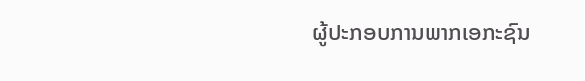ຜູ້ປະກອບການພາກເອກະຊົນ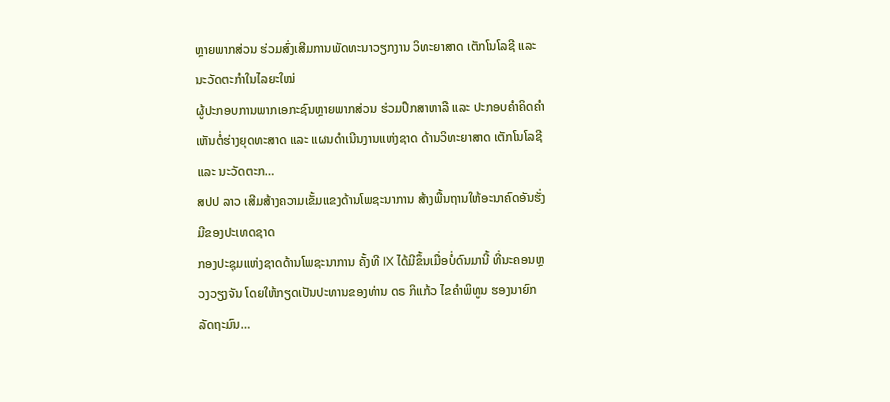ຫຼາຍພາກສ່ວນ ຮ່ວມສົ່ງເສີມການພັດທະນາວຽກງານ ວິທະຍາສາດ ເຕັກໂນໂລຊີ ແລະ ນະວັດຕະກຳໃນໄລຍະໃໝ່
ຜູ້ປະກອບການພາກເອກະຊົນຫຼາຍພາກສ່ວນ ຮ່ວມປຶກສາຫາລື ແລະ ປະກອບຄໍາຄິດຄໍາເຫັນຕໍ່ຮ່າງຍຸດທະສາດ ແລະ ແຜນດຳເນີນງານແຫ່ງຊາດ ດ້ານວິທະຍາສາດ ເຕັກໂນໂລຊີ ແລະ ນະວັດຕະກ…
ສປປ ລາວ ເສີມສ້າງຄວາມເຂັ້ມແຂງດ້ານໂພຊະນາການ ສ້າງພື້ນຖານໃຫ້ອະນາຄົດອັນຮັ່ງມີຂອງປະເທດຊາດ
ກອງປະຊຸມແຫ່ງຊາດດ້ານໂພຊະນາການ ຄັ້ງທີ IX ໄດ້ມີຂຶ້ນເມື່ອບໍ່ດົນມານີ້ ທີ່ນະຄອນຫຼວງວຽງຈັນ ໂດຍໃຫ້ກຽດເປັນປະທານຂອງທ່ານ ດຣ ກິແກ້ວ ໄຂຄໍາພິທູນ ຮອງນາຍົກລັດຖະມົນ…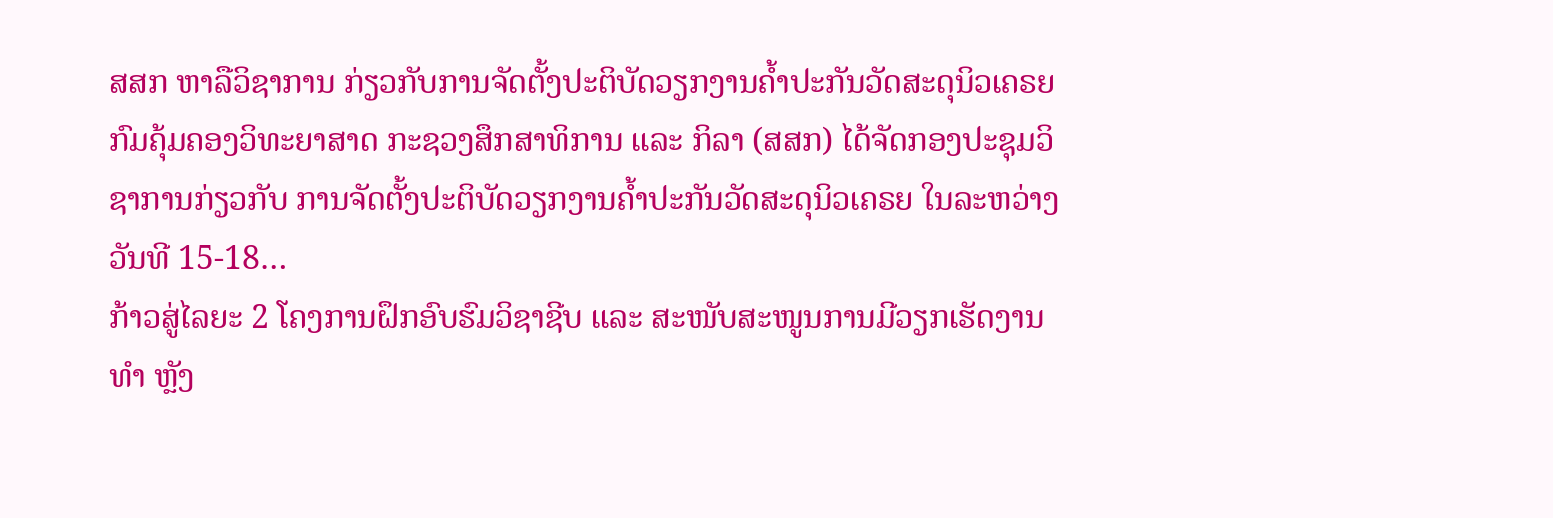ສສກ ຫາລືວິຊາການ ກ່ຽວກັບການຈັດຕັ້ງປະຕິບັດວຽກງານຄໍ້າປະກັນວັດສະດຸນິວເຄຣຍ
ກົມຄຸ້ມຄອງວິທະຍາສາດ ກະຊວງສຶກສາທິການ ແລະ ກິລາ (ສສກ) ໄດ້ຈັດກອງປະຊຸມວິຊາການກ່ຽວກັບ ການຈັດຕັ້ງປະຕິບັດວຽກງານຄໍ້າປະກັນວັດສະດຸນິວເຄຣຍ ໃນລະຫວ່າງວັນທີ 15-18…
ກ້າວສູ່ໄລຍະ 2 ໂຄງການຝຶກອົບຮົມວິຊາຊີບ ແລະ ສະໜັບສະໜູນການມີວຽກເຮັດງານທຳ ຫຼັງ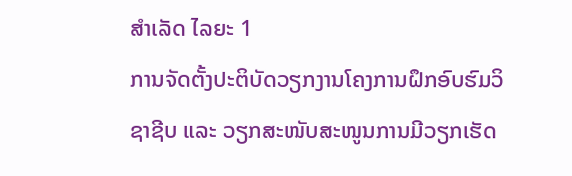ສໍາເລັດ ໄລຍະ 1
ການຈັດຕັ້ງປະຕິບັດວຽກງານໂຄງການຝຶກອົບຮົມວິຊາຊີບ ແລະ ວຽກສະໜັບສະໜູນການມີວຽກເຮັດ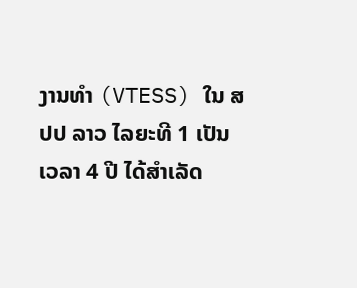ງານທຳ (VTESS) ໃນ ສປປ ລາວ ໄລຍະທີ 1 ເປັນເວລາ 4 ປີ ໄດ້ສໍາເລັດ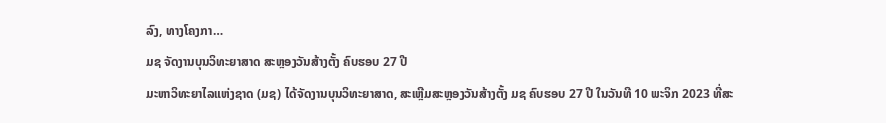ລົງ, ທາງໂຄງກາ…
ມຊ ຈັດງານບຸນວິທະຍາສາດ ສະຫຼອງວັນສ້າງຕັ້ງ ຄົບຮອບ 27 ປີ
ມະຫາວິທະຍາໄລແຫ່ງຊາດ (ມຊ) ໄດ້ຈັດງານບຸນວິທະຍາສາດ, ສະເຫຼີມສະຫຼອງວັນສ້າງຕັ້ງ ມຊ ຄົບຮອບ 27 ປີ ໃນວັນທີ 10 ພະຈິກ 2023 ທີ່ສະ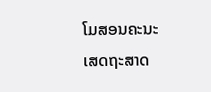ໂມສອນຄະນະເສດຖະສາດ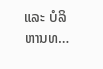ແລະ ບໍລິຫານທ…